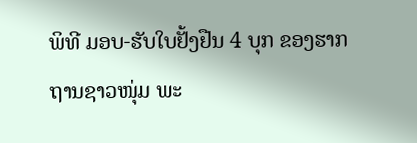ພິທີ ມອບ-ຮັບໃບຢັ້ງຢືນ 4 ບຸກ ຂອງຮາກຖານຊາວໜຸ່ມ ພະ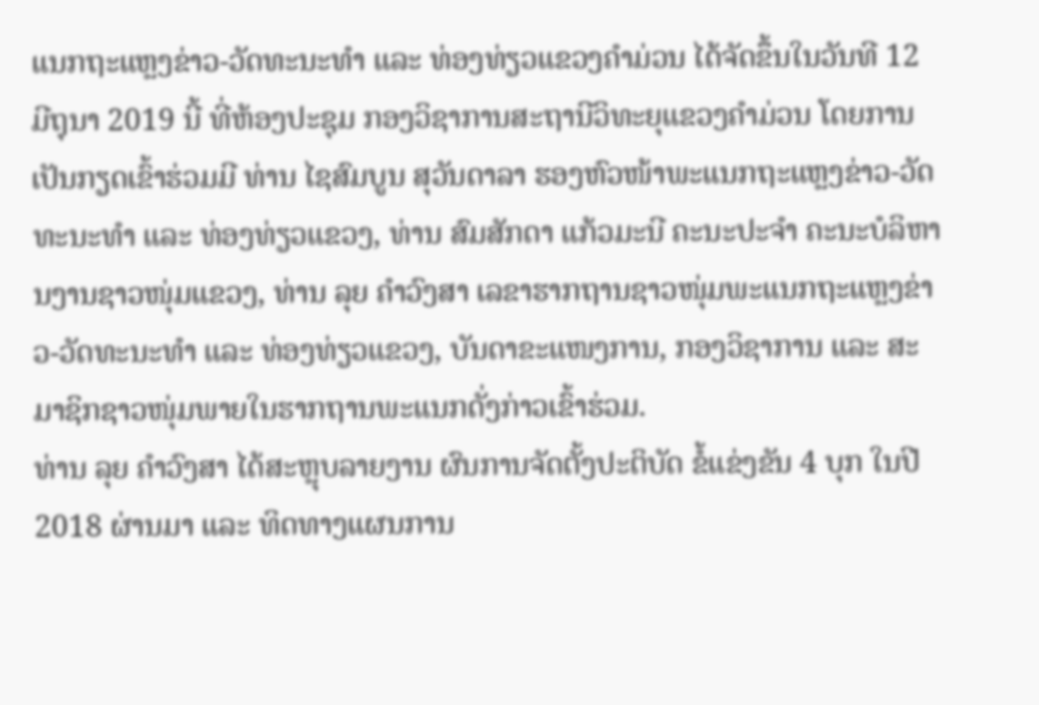ແນກຖະແຫຼງຂ່າວ-ວັດທະນະທຳ ແລະ ທ່ອງທ່ຽວແຂວງຄຳມ່ວນ ໄດ້ຈັດຂຶ້ນໃນວັນທີ 12 ມີຖຸນາ 2019 ນີ້ ທີ່ຫ້ອງປະຊຸມ ກອງວິຊາການສະຖານີວິທະຍຸແຂວງຄຳມ່ວນ ໂດຍການເປັນກຽດເຂົ້າຮ່ວມມີ ທ່ານ ໄຊສົມບູນ ສຸວັນດາລາ ຮອງຫົວໜ້າພະແນກຖະແຫຼງຂ່າວ-ວັດ ທະນະທຳ ແລະ ທ່ອງທ່ຽວແຂວງ, ທ່ານ ສົມສັກດາ ແກ້ວມະນີ ຄະນະປະຈໍາ ຄະນະບໍລິຫານງານຊາວໜຸ່ມແຂວງ, ທ່ານ ລຸຍ ຄໍາວົງສາ ເລຂາຮາກຖານຊາວໜຸ່ມພະແນກຖະແຫຼງຂ່າວ-ວັດທະນະທຳ ແລະ ທ່ອງທ່ຽວແຂວງ, ບັນດາຂະແໜງການ, ກອງວິຊາການ ແລະ ສະມາຊິກຊາວໜຸ່ມພາຍໃນຮາກຖານພະແນກດັ່ງກ່າວເຂົ້າຮ່ວມ.
ທ່ານ ລຸຍ ຄໍາວົງສາ ໄດ້ສະຫຼຸບລາຍງານ ຜົນການຈັດຕັ້ງປະຕິບັດ ຂໍ້ແຂ່ງຂັນ 4 ບຸກ ໃນປີ 2018 ຜ່ານມາ ແລະ ທິດທາງແຜນການ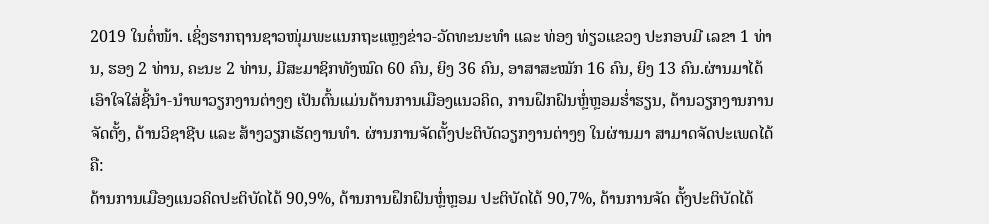2019 ໃນຕໍ່ໜ້າ. ເຊິ່ງຮາກຖານຊາວໜຸ່ມພະແນກຖະແຫຼງຂ່າວ-ວັດທະນະທຳ ແລະ ທ່ອງ ທ່ຽວແຂວງ ປະກອບມີ ເລຂາ 1 ທ່ານ, ຮອງ 2 ທ່ານ, ຄະນະ 2 ທ່ານ, ມີສະມາຊິກທັງໝົດ 60 ຄົນ, ຍິງ 36 ຄົນ, ອາສາສະໝັກ 16 ຄົນ, ຍິງ 13 ຄົນ.ຜ່ານມາໄດ້ເອົາໃຈໃສ່ຊີ້ນຳ-ນຳພາວຽກງານຕ່າງໆ ເປັນຕົ້ນແມ່ນດ້ານການເມືອງແນວຄິດ, ການຝຶກຝົນຫຼໍ່ຫຼອມຮໍ່າຮຽນ, ດ້ານວຽກງານການຈັດຕັ້ງ, ດ້ານວິຊາຊີບ ແລະ ສ້າງວຽກເຮັດງານທໍາ. ຜ່ານການຈັດຕັ້ງປະຕິບັດວຽກງານຕ່າງໆ ໃນຜ່ານມາ ສາມາດຈັດປະເພດໄດ້ ຄື:
ດ້ານການເມືອງແນວຄິດປະຕິບັດໄດ້ 90,9%, ດ້ານການຝຶກຝົນຫຼໍ່ຫຼອມ ປະຕິບັດໄດ້ 90,7%, ດ້ານການຈັດ ຕັ້ງປະຕິບັດໄດ້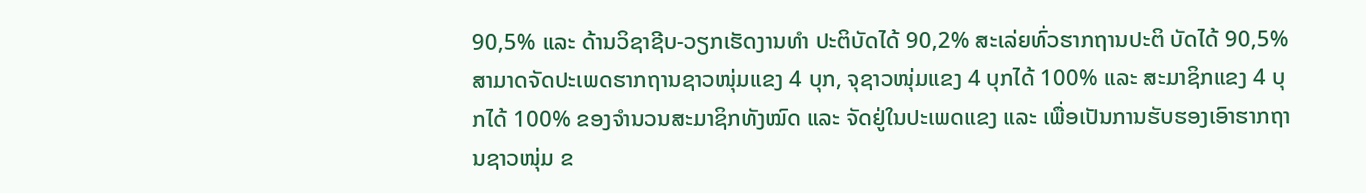90,5% ແລະ ດ້ານວິຊາຊີບ-ວຽກເຮັດງານທຳ ປະຕິບັດໄດ້ 90,2% ສະເລ່ຍທົ່ວຮາກຖານປະຕິ ບັດໄດ້ 90,5% ສາມາດຈັດປະເພດຮາກຖານຊາວໜຸ່ມແຂງ 4 ບຸກ, ຈຸຊາວໜຸ່ມແຂງ 4 ບຸກໄດ້ 100% ແລະ ສະມາຊິກແຂງ 4 ບຸກໄດ້ 100% ຂອງຈຳນວນສະມາຊິກທັງໝົດ ແລະ ຈັດຢູ່ໃນປະເພດແຂງ ແລະ ເພື່ອເປັນການຮັບຮອງເອົາຮາກຖານຊາວໜຸ່ມ ຂ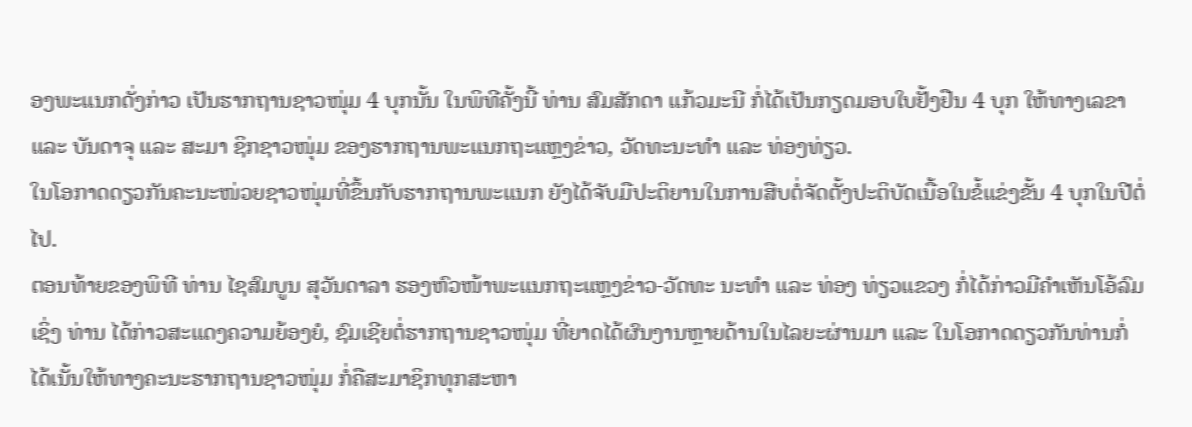ອງພະແນກດັ່ງກ່າວ ເປັນຮາກຖານຊາວໜຸ່ມ 4 ບຸກນັ້ນ ໃນພິທີຄັ້ງນີ້ ທ່ານ ສົມສັກດາ ແກ້ວມະນີ ກໍ່ໄດ້ເປັນກຽດມອບໃບຢັ້ງຢືນ 4 ບຸກ ໃຫ້ທາງເລຂາ ແລະ ບັນດາຈຸ ແລະ ສະມາ ຊິກຊາວໜຸ່ມ ຂອງຮາກຖານພະແນກຖະແຫຼງຂ່າວ, ວັດທະນະທຳ ແລະ ທ່ອງທ່ຽວ.
ໃນໂອກາດດຽວກັນຄະນະໜ່ວຍຊາວໜຸ່ມທີ່ຂຶ້ນກັບຮາກຖານພະແນກ ຍັງໄດ້ຈັບມືປະຕິຍານໃນການສືບຕໍ່ຈັດຕັ້ງປະຕິບັດເນື້ອໃນຂໍ້ແຂ່ງຂັ້ນ 4 ບຸກໃນປີຕໍ່ໄປ.
ຕອນທ້າຍຂອງພິທີ ທ່ານ ໄຊສົມບູນ ສຸວັນດາລາ ຮອງຫົວໜ້າພະແນກຖະແຫຼງຂ່າວ-ວັດທະ ນະທຳ ແລະ ທ່ອງ ທ່ຽວແຂວງ ກໍ່ໄດ້ກ່າວມີຄຳເຫັນໂອ້ລົມເຊິ່ງ ທ່ານ ໄດ້ກ່າວສະແດງຄວາມຍ້ອງຍໍ, ຊົມເຊີຍຕໍ່ຮາກຖານຊາວໜຸ່ມ ທີ່ຍາດໄດ້ຜົນງານຫຼາຍດ້ານໃນໄລຍະຜ່ານມາ ແລະ ໃນໂອກາດດຽວກັນທ່ານກໍ່ໄດ້ເນັ້ນໃຫ້ທາງຄະນະຮາກຖານຊາວໜຸ່ມ ກໍ່ຄືສະມາຊິກທຸກສະຫາ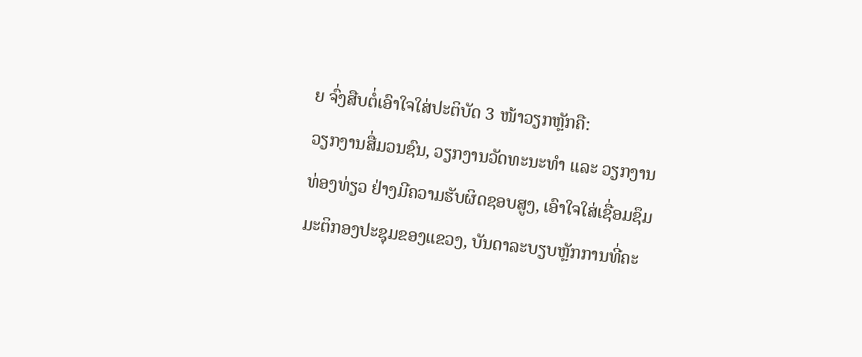ຍ ຈົ່ງສືບຕໍ່ເອົາໃຈໃສ່ປະຕິບັດ 3 ໜ້າວຽກຫຼັກຄື:
ວຽກງານສື່ມວນຊົນ, ວຽກງານວັດທະນະທຳ ແລະ ວຽກງານທ່ອງທ່ຽວ ຢ່າງມີຄວາມຮັບຜິດຊອບສູງ, ເອົາໃຈໃສ່ເຊື່ອມຊຶມມະຕິກອງປະຊຸມຂອງແຂວງ, ບັນດາລະບຽບຫຼັກການທີ່ຄະ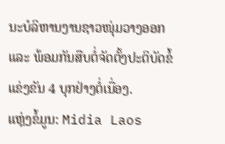ນະບໍລິຫານງານຊາວໜຸ່ມວາງອອກ ແລະ ພ້ອມກັນສືບຕໍ່ຈັດຕັ້ງປະຕິບັດຂໍ້ແຂ່ງຂັນ 4 ບຸກຢ່າງຕໍ່ເນື່ອງ.
ແຫຼ່ງຂໍ້ມູນ: Midia Laos